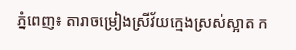ភ្នំពេញ៖ តារាចម្រៀងស្រីវ័យក្មេងស្រស់ស្អាត ក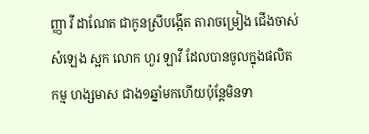ញ្ញា វី ដាណែត ជាកូនស្រីបង្កើត តារាចម្រៀង ជើងចាស់ សំឡេង ស្អក លោក ហួរ ឡាវី ដែលបានចូលក្នុងផលិតកម្ម ហង្សមាស ជាង១ឆ្នាំមកហើយប៉ុន្តែមិនទា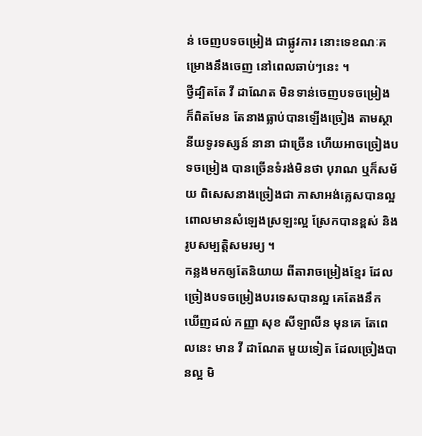ន់ ចេញបទចម្រៀង ជាផ្លូវការ នោះទេខណៈគម្រោងនឹងចេញ នៅពេលឆាប់ៗនេះ ។
ថ្វីដ្បិតតែ វី ដាណែត មិនទាន់ចេញបទចម្រៀង ក៏ពិតមែន តែនាងធ្លាប់បានឡើងច្រៀង តាមស្ថានីយទូរទស្សន៍ នានា ជាច្រើន ហើយអាចច្រៀងបទចម្រៀង បានច្រើនទំរង់មិនថា បុរាណ ឬក៏សម័យ ពិសេសនាងច្រៀងជា ភាសាអង់គ្លេសបានល្អ ពោលមានសំឡេងស្រឡះល្អ ស្រែកបានខ្ពស់ និងរូបសម្បត្តិសមរម្យ ។
កន្លងមកឲ្យតែនិយាយ ពីតារាចម្រៀងខ្មែរ ដែលច្រៀងបទចម្រៀងបរទេសបានល្អ គេតែងនឹក ឃើញដល់ កញ្ញា សុខ សីឡាលីន មុនគេ តែពេលនេះ មាន វី ដាណែត មួយទៀត ដែលច្រៀងបានល្អ មិ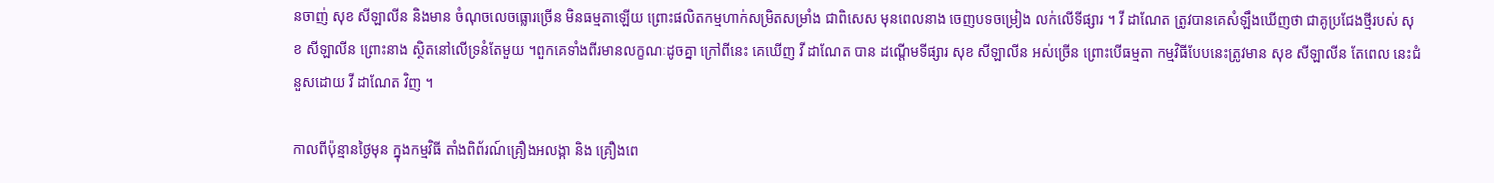នចាញ់ សុខ សីឡាលីន និងមាន ចំណុចលេចធ្លោរច្រើន មិនធម្មតាឡើយ ព្រោះផលិតកម្មហាក់សម្រិតសម្រាំង ជាពិសេស មុនពេលនាង ចេញបទចម្រៀង លក់លើទីផ្សារ ។ វី ដាណែត ត្រូវបានគេសំឡឹងឃើញថា ជាគូប្រជែងថ្មីរបស់ សុខ សីឡាលីន ព្រោះនាង ស្ថិតនៅលើទ្រនំតែមួយ ។ពួកគេទាំងពីរមានលក្ខណៈដូចគ្នា ក្រៅពីនេះ គេឃើញ វី ដាណែត បាន ដណ្ដើមទីផ្សារ សុខ សីឡាលីន អស់ច្រើន ព្រោះបើធម្មតា កម្មវិធីបែបនេះត្រូវមាន សុខ សីឡាលីន តែពេល នេះជំនួសដោយ វី ដាណែត វិញ ។

កាលពីប៉ុន្មានថ្ងៃមុន ក្នុងកម្មវិធី តាំងពិព័រណ៍គ្រឿងអលង្កា និង គ្រឿងពេ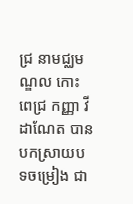ជ្រ នាមជ្ឈមណ្ឌល កោះពេជ្រ កញ្ញា វី ដាណែត បានបកស្រាយបទចម្រៀង ជា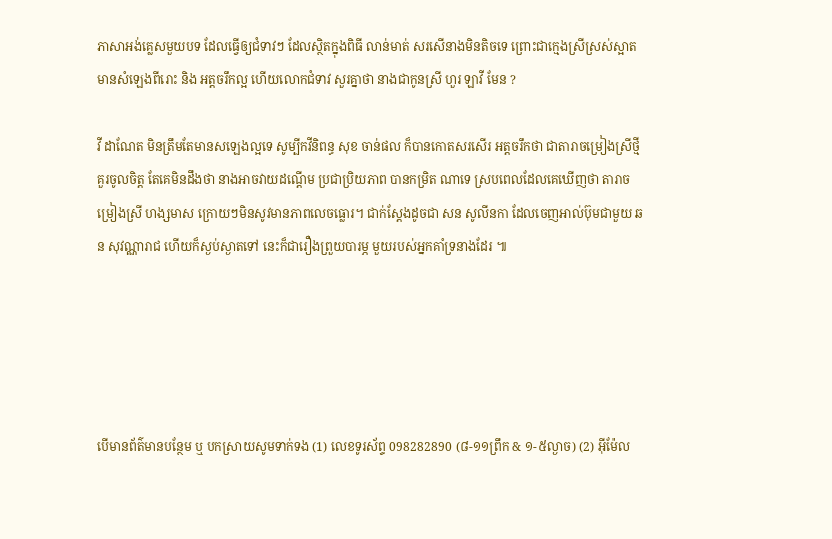ភាសាអង់គ្លេសមួយបទ ដែលធ្វើឲ្យជំទាវៗ ដែលស្ថិតក្នុងពិធី លាន់មាត់ សរសើនាងមិនតិចទេ ព្រោះជាក្មេងស្រីស្រស់ស្អាត មានសំឡេងពីរោះ និង អត្តចរឹកល្អ ហើយលោកជំទាវ សួរគ្នាថា នាងជាកូនស្រី ហួរ ឡាវី មែន ?

វី ដាណែត មិនត្រឹមតែមានសឡេងល្អទេ សូម្បីកវីនិពន្ធ សុខ ចាន់ផល ក៏បានកោតសរសើរ អត្តចរឹកថា ជាតារាចម្រៀងស្រីថ្មី គួរចូលចិត្ត តែគេមិនដឹងថា នាងអាចវាយដណ្ដើម ប្រជាប្រិយភាព បានកម្រិត ណាទេ ស្របពេលដែលគេឃើញថា តារាចម្រៀងស្រី ហង្សមាស ក្រោយៗមិនសូវមានភាពលេចធ្លោរ។ ជាក់ស្ដែងដូចជា សន សូលីនកា ដែលចេញអាល់ប៊ុមជាមួយ ឆន សុវណ្ណារាជ ហើយក៏ស្ងប់ស្ងាតទៅ នេះក៏ជារឿងព្រួយបារម្ភ មួយរបស់អ្នកគាំទ្រនាងដែរ ៕





បើមានព័ត៌មានបន្ថែម ឬ បកស្រាយសូមទាក់ទង (1) លេខទូរស័ព្ទ 098282890 (៨-១១ព្រឹក & ១-៥ល្ងាច) (2) អ៊ីម៉ែល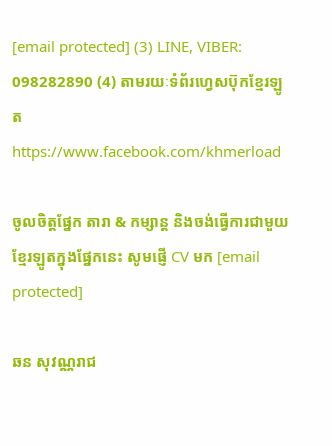[email protected] (3) LINE, VIBER: 098282890 (4) តាមរយៈទំព័រហ្វេសប៊ុកខ្មែរឡូត https://www.facebook.com/khmerload

ចូលចិត្តផ្នែក តារា & កម្សាន្ដ និងចង់ធ្វើការជាមួយខ្មែរឡូតក្នុងផ្នែកនេះ សូមផ្ញើ CV មក [email protected]

ឆន សុវណ្ណរាជ